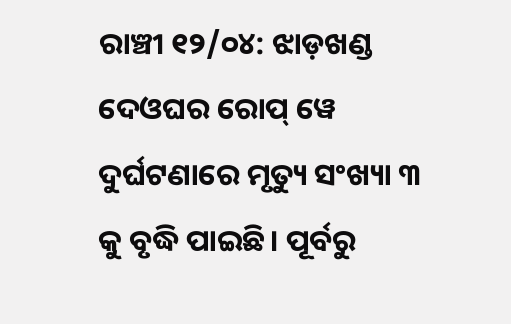ରାଞ୍ଚୀ ୧୨/୦୪: ଝାଡ଼ଖଣ୍ଡ ଦେଓଘର ରୋପ୍ ୱେ ଦୁର୍ଘଟଣାରେ ମୃତ୍ୟୁ ସଂଖ୍ୟା ୩ କୁ ବୃଦ୍ଧି ପାଇଛି। ପୂର୍ବରୁ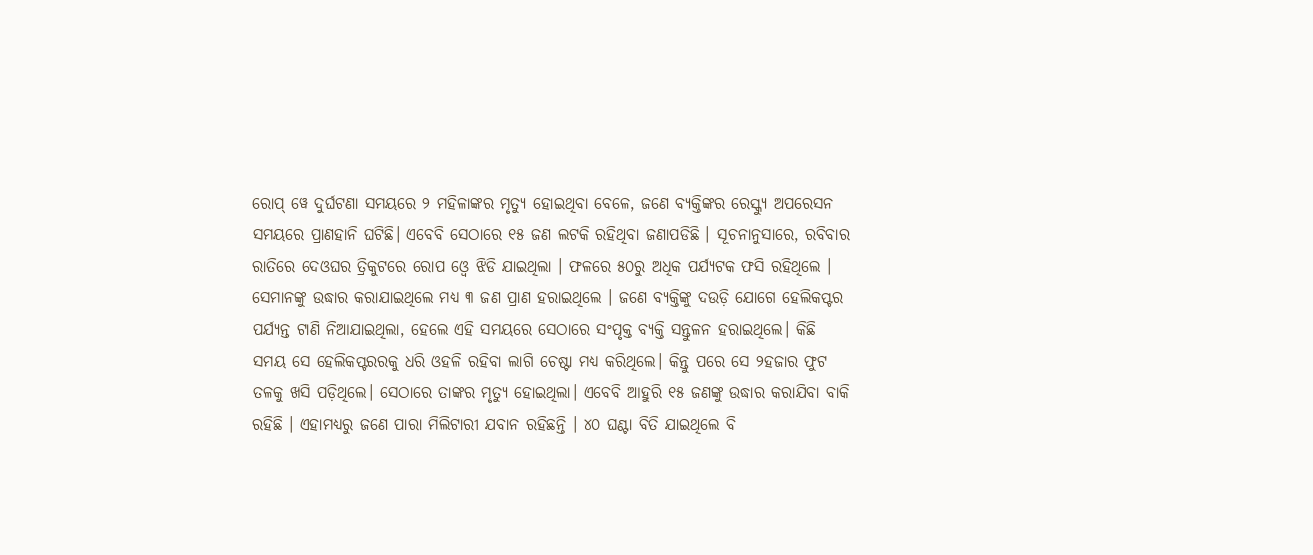ରୋପ୍ ୱେ ଦୁର୍ଘଟଣା ସମୟରେ ୨ ମହିଳାଙ୍କର ମୃତ୍ୟୁ ହୋଇଥିବା ବେଳେ, ଜଣେ ବ୍ୟକ୍ତିଙ୍କର ରେସ୍କ୍ୟୁ ଅପରେସନ ସମୟରେ ପ୍ରାଣହାନି ଘଟିଛି। ଏବେବି ସେଠାରେ ୧୫ ଜଣ ଲଟକି ରହିଥିବା ଜଣାପଡିଛି । ସୂଚନାନୁସାରେ, ରବିବାର ରାତିରେ ଦେଓଘର ତ୍ରିକୁଟରେ ରୋପ ଓ୍ୱେ ଝିଡି ଯାଇଥିଲା । ଫଳରେ ୫୦ରୁ ଅଧିକ ପର୍ଯ୍ୟଟକ ଫସି ରହିଥିଲେ । ସେମାନଙ୍କୁ ଉଦ୍ଧାର କରାଯାଇଥିଲେ ମଧ୍ୟ ୩ ଜଣ ପ୍ରାଣ ହରାଇଥିଲେ । ଜଣେ ବ୍ୟକ୍ତିଙ୍କୁ ଦଉଡ଼ି ଯୋଗେ ହେଲିକପ୍ଟର ପର୍ଯ୍ୟନ୍ତ ଟାଣି ନିଆଯାଇଥିଲା, ହେଲେ ଏହି ସମୟରେ ସେଠାରେ ସଂପୃକ୍ତ ବ୍ୟକ୍ତି ସନ୍ତୁଳନ ହରାଇଥିଲେ। କିଛି ସମୟ ସେ ହେଲିକପ୍ଟରରକୁ ଧରି ଓହଳି ରହିବା ଲାଗି ଚେଷ୍ଟା ମଧ୍ୟ କରିଥିଲେ। କିନ୍ତୁ ପରେ ସେ ୨ହଜାର ଫୁଟ ତଳକୁ ଖସି ପଡ଼ିଥିଲେ। ସେଠାରେ ତାଙ୍କର ମୃତ୍ୟୁ ହୋଇଥିଲା। ଏବେବି ଆହୁରି ୧୫ ଜଣଙ୍କୁ ଉଦ୍ଧାର କରାଯିବା ବାକି ରହିଛି । ଏହାମଧ୍ୟରୁ ଜଣେ ପାରା ମିଲିଟାରୀ ଯବାନ ରହିଛନ୍ତି । ୪୦ ଘଣ୍ଟା ବିତି ଯାଇଥିଲେ ବି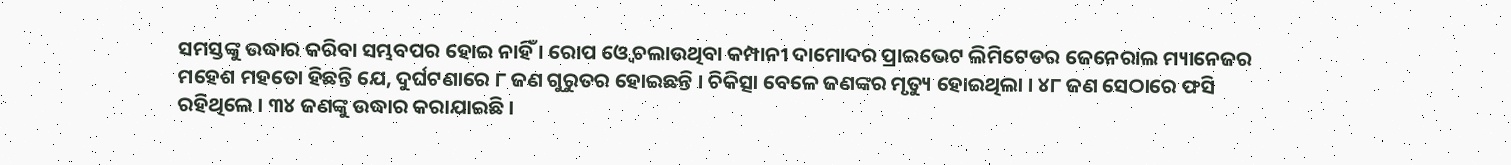ସମସ୍ତଙ୍କୁ ଉଦ୍ଧାର କରିବା ସମ୍ଭବପର ହୋଇ ନାହିଁ । ରୋପ ଓ୍ୱେ ଚଲାଉଥିବା କମ୍ପାନୀ ଦାମୋଦର ପ୍ରାଇଭେଟ ଲିମିଟେଡର ଜେନେରାଲ ମ୍ୟାନେଜର ମହେଶ ମହତୋ ହିଛନ୍ତି ଯେ, ଦୁର୍ଘଟଣାରେ ୮ ଜଣ ଗୁରୁତର ହୋଇଛନ୍ତି । ଚିକିତ୍ସା ବେଳେ ଜଣଙ୍କର ମୃତ୍ୟୁ ହୋଇଥିଲା । ୪୮ ଜଣ ସେଠାରେ ଫସି ରହିଥିଲେ । ୩୪ ଜଣଙ୍କୁ ଉଦ୍ଧାର କରାଯାଇଛି ।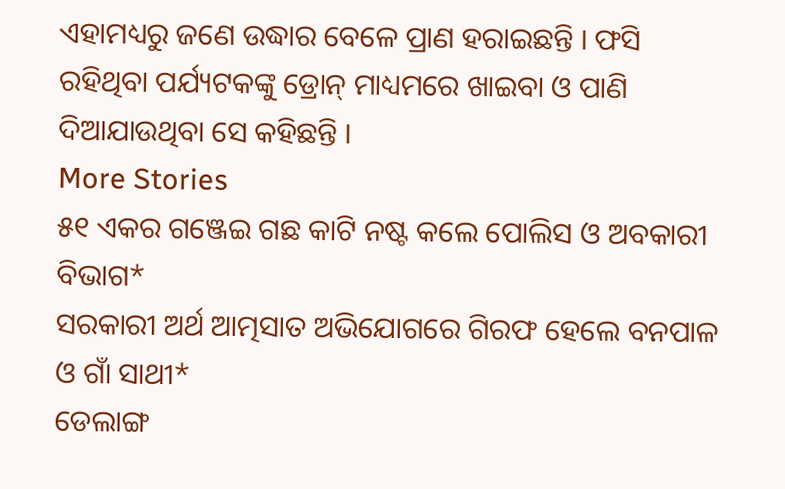ଏହାମଧ୍ୟରୁ ଜଣେ ଉଦ୍ଧାର ବେଳେ ପ୍ରାଣ ହରାଇଛନ୍ତି । ଫସି ରହିଥିବା ପର୍ଯ୍ୟଟକଙ୍କୁ ଡ୍ରୋନ୍ ମାଧ୍ୟମରେ ଖାଇବା ଓ ପାଣି ଦିଆଯାଉଥିବା ସେ କହିଛନ୍ତି ।
More Stories
୫୧ ଏକର ଗଞ୍ଜେଇ ଗଛ କାଟି ନଷ୍ଟ କଲେ ପୋଲିସ ଓ ଅବକାରୀ ବିଭାଗ*
ସରକାରୀ ଅର୍ଥ ଆତ୍ମସାତ ଅଭିଯୋଗରେ ଗିରଫ ହେଲେ ବନପାଳ ଓ ଗାଁ ସାଥୀ*
ଡେଲାଙ୍ଗ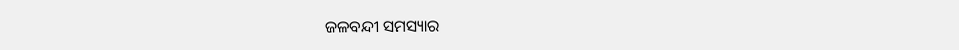ଜଳବନ୍ଦୀ ସମସ୍ୟାର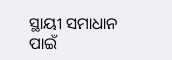ସ୍ଥାୟୀ ସମାଧାନ ପାଇଁ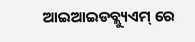ଆଇଆଇଡବ୍ଲ୍ୟୁଏମ୍ ରେ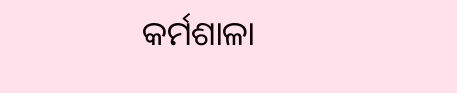କର୍ମଶାଳା